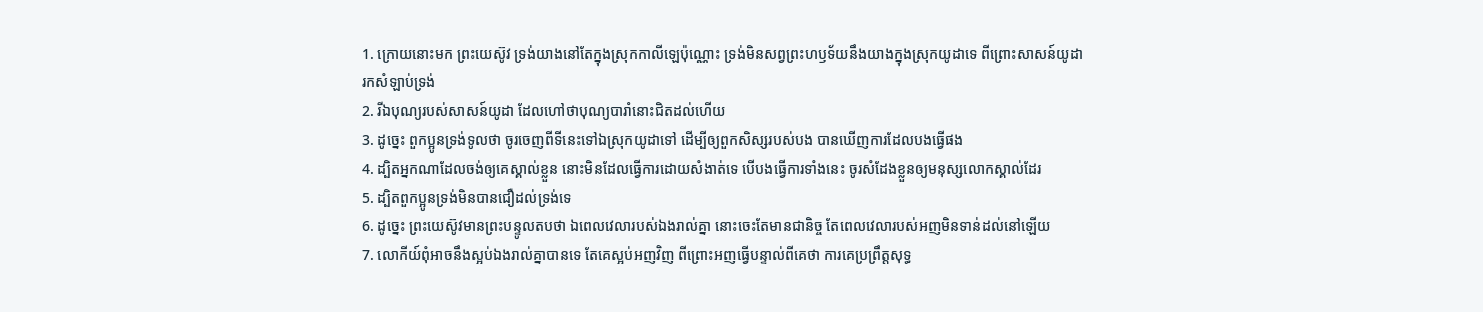1. ក្រោយនោះមក ព្រះយេស៊ូវ ទ្រង់យាងនៅតែក្នុងស្រុកកាលីឡេប៉ុណ្ណោះ ទ្រង់មិនសព្វព្រះហឫទ័យនឹងយាងក្នុងស្រុកយូដាទេ ពីព្រោះសាសន៍យូដារកសំឡាប់ទ្រង់
2. រីឯបុណ្យរបស់សាសន៍យូដា ដែលហៅថាបុណ្យបារាំនោះជិតដល់ហើយ
3. ដូច្នេះ ពួកប្អូនទ្រង់ទូលថា ចូរចេញពីទីនេះទៅឯស្រុកយូដាទៅ ដើម្បីឲ្យពួកសិស្សរបស់បង បានឃើញការដែលបងធ្វើផង
4. ដ្បិតអ្នកណាដែលចង់ឲ្យគេស្គាល់ខ្លួន នោះមិនដែលធ្វើការដោយសំងាត់ទេ បើបងធ្វើការទាំងនេះ ចូរសំដែងខ្លួនឲ្យមនុស្សលោកស្គាល់ដែរ
5. ដ្បិតពួកប្អូនទ្រង់មិនបានជឿដល់ទ្រង់ទេ
6. ដូច្នេះ ព្រះយេស៊ូវមានព្រះបន្ទូលតបថា ឯពេលវេលារបស់ឯងរាល់គ្នា នោះចេះតែមានជានិច្ច តែពេលវេលារបស់អញមិនទាន់ដល់នៅឡើយ
7. លោកីយ៍ពុំអាចនឹងស្អប់ឯងរាល់គ្នាបានទេ តែគេស្អប់អញវិញ ពីព្រោះអញធ្វើបន្ទាល់ពីគេថា ការគេប្រព្រឹត្តសុទ្ធ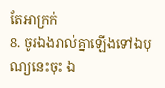តែអាក្រក់
8. ចូរឯងរាល់គ្នាឡើងទៅឯបុណ្យនេះចុះ ឯ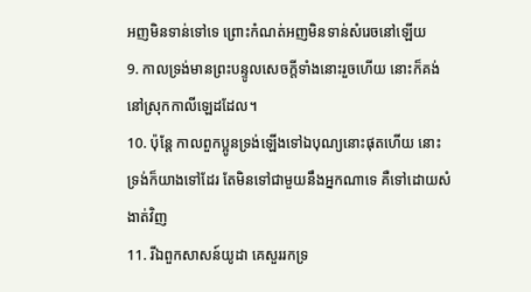អញមិនទាន់ទៅទេ ព្រោះកំណត់អញមិនទាន់សំរេចនៅឡើយ
9. កាលទ្រង់មានព្រះបន្ទូលសេចក្តីទាំងនោះរួចហើយ នោះក៏គង់នៅស្រុកកាលីឡេដដែល។
10. ប៉ុន្តែ កាលពួកប្អូនទ្រង់ឡើងទៅឯបុណ្យនោះផុតហើយ នោះទ្រង់ក៏យាងទៅដែរ តែមិនទៅជាមួយនឹងអ្នកណាទេ គឺទៅដោយសំងាត់វិញ
11. រីឯពួកសាសន៍យូដា គេសួររកទ្រ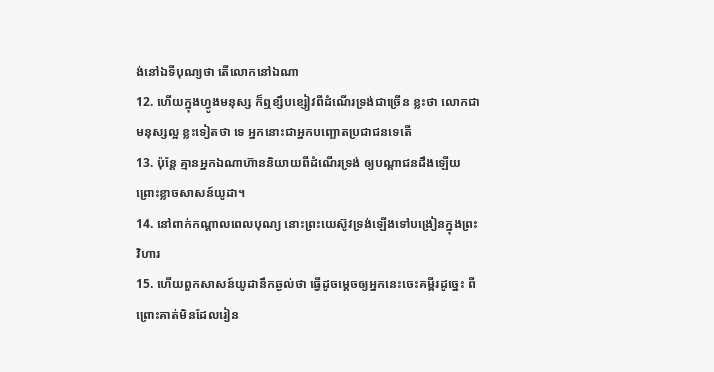ង់នៅឯទីបុណ្យថា តើលោកនៅឯណា
12. ហើយក្នុងហ្វូងមនុស្ស ក៏ឮខ្សឹបខ្សៀវពីដំណើរទ្រង់ជាច្រើន ខ្លះថា លោកជាមនុស្សល្អ ខ្លះទៀតថា ទេ អ្នកនោះជាអ្នកបញ្ឆោតប្រជាជនទេតើ
13. ប៉ុន្តែ គ្មានអ្នកឯណាហ៊ាននិយាយពីដំណើរទ្រង់ ឲ្យបណ្តាជនដឹងឡើយ ព្រោះខ្លាចសាសន៍យូដា។
14. នៅពាក់កណ្តាលពេលបុណ្យ នោះព្រះយេស៊ូវទ្រង់ឡើងទៅបង្រៀនក្នុងព្រះវិហារ
15. ហើយពួកសាសន៍យូដានឹកឆ្ងល់ថា ធ្វើដូចម្តេចឲ្យអ្នកនេះចេះគម្ពីរដូច្នេះ ពីព្រោះគាត់មិនដែលរៀន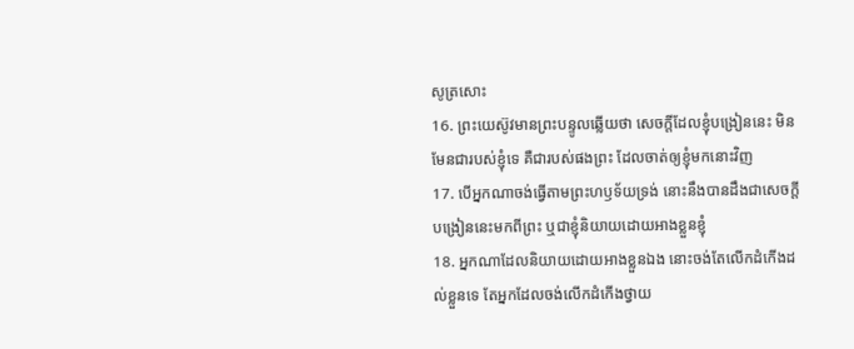សូត្រសោះ
16. ព្រះយេស៊ូវមានព្រះបន្ទូលឆ្លើយថា សេចក្តីដែលខ្ញុំបង្រៀននេះ មិនមែនជារបស់ខ្ញុំទេ គឺជារបស់ផងព្រះ ដែលចាត់ឲ្យខ្ញុំមកនោះវិញ
17. បើអ្នកណាចង់ធ្វើតាមព្រះហឫទ័យទ្រង់ នោះនឹងបានដឹងជាសេចក្តីបង្រៀននេះមកពីព្រះ ឬជាខ្ញុំនិយាយដោយអាងខ្លួនខ្ញុំ
18. អ្នកណាដែលនិយាយដោយអាងខ្លួនឯង នោះចង់តែលើកដំកើងដល់ខ្លួនទេ តែអ្នកដែលចង់លើកដំកើងថ្វាយ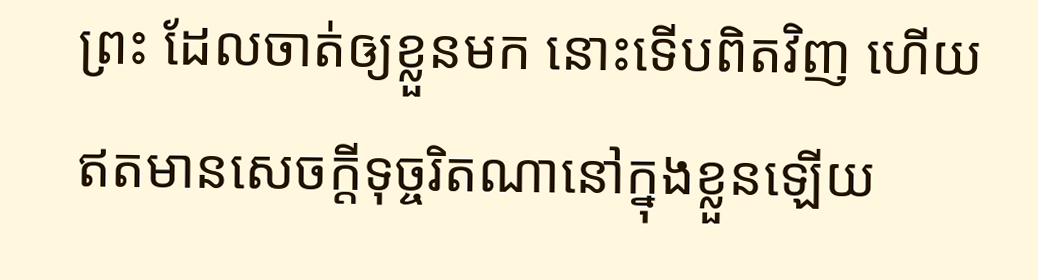ព្រះ ដែលចាត់ឲ្យខ្លួនមក នោះទើបពិតវិញ ហើយឥតមានសេចក្តីទុច្ចរិតណានៅក្នុងខ្លួនឡើយ